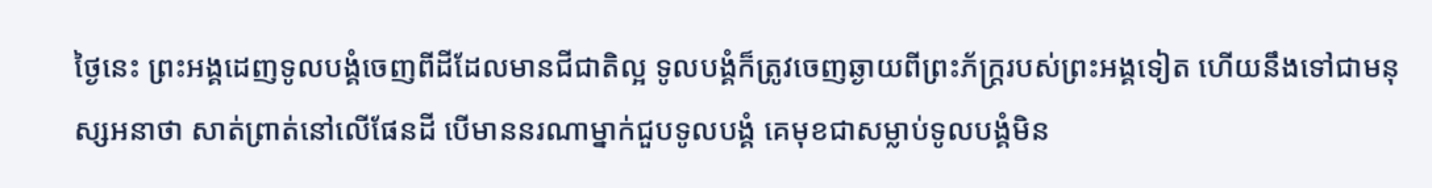ថ្ងៃនេះ ព្រះអង្គដេញទូលបង្គំចេញពីដីដែលមានជីជាតិល្អ ទូលបង្គំក៏ត្រូវចេញឆ្ងាយពីព្រះភ័ក្ត្ររបស់ព្រះអង្គទៀត ហើយនឹងទៅជាមនុស្សអនាថា សាត់ព្រាត់នៅលើផែនដី បើមាននរណាម្នាក់ជួបទូលបង្គំ គេមុខជាសម្លាប់ទូលបង្គំមិន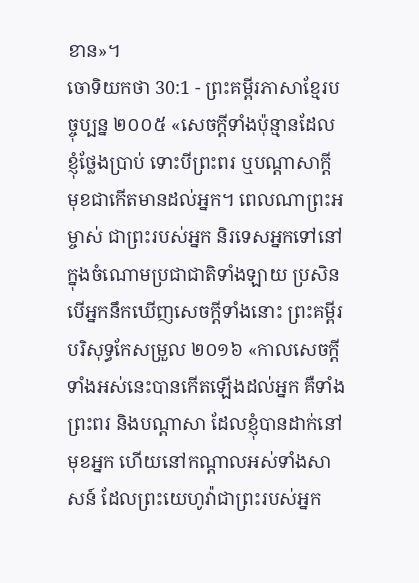ខាន»។
ចោទិយកថា 30:1 - ព្រះគម្ពីរភាសាខ្មែរបច្ចុប្បន្ន ២០០៥ «សេចក្ដីទាំងប៉ុន្មានដែលខ្ញុំថ្លែងប្រាប់ ទោះបីព្រះពរ ឬបណ្ដាសាក្ដី មុខជាកើតមានដល់អ្នក។ ពេលណាព្រះអម្ចាស់ ជាព្រះរបស់អ្នក និរទេសអ្នកទៅនៅក្នុងចំណោមប្រជាជាតិទាំងឡាយ ប្រសិនបើអ្នកនឹកឃើញសេចក្ដីទាំងនោះ ព្រះគម្ពីរបរិសុទ្ធកែសម្រួល ២០១៦ «កាលសេចក្ដីទាំងអស់នេះបានកើតឡើងដល់អ្នក គឺទាំងព្រះពរ និងបណ្ដាសា ដែលខ្ញុំបានដាក់នៅមុខអ្នក ហើយនៅកណ្ដាលអស់ទាំងសាសន៍ ដែលព្រះយេហូវ៉ាជាព្រះរបស់អ្នក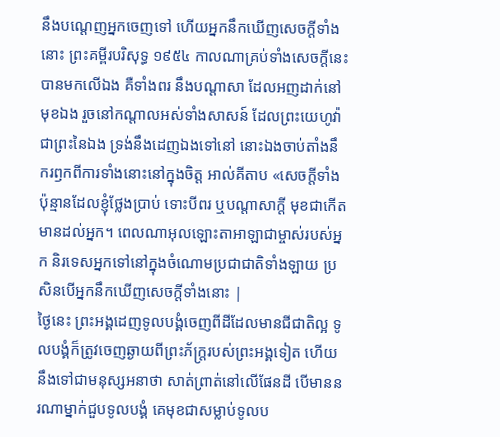នឹងបណ្ដេញអ្នកចេញទៅ ហើយអ្នកនឹកឃើញសេចក្ដីទាំងនោះ ព្រះគម្ពីរបរិសុទ្ធ ១៩៥៤ កាលណាគ្រប់ទាំងសេចក្ដីនេះបានមកលើឯង គឺទាំងពរ នឹងបណ្តាសា ដែលអញដាក់នៅមុខឯង រួចនៅកណ្តាលអស់ទាំងសាសន៍ ដែលព្រះយេហូវ៉ាជាព្រះនៃឯង ទ្រង់នឹងដេញឯងទៅនៅ នោះឯងចាប់តាំងនឹករឭកពីការទាំងនោះនៅក្នុងចិត្ត អាល់គីតាប «សេចក្តីទាំងប៉ុន្មានដែលខ្ញុំថ្លែងប្រាប់ ទោះបីពរ ឬបណ្តាសាក្តី មុខជាកើតមានដល់អ្នក។ ពេលណាអុលឡោះតាអាឡាជាម្ចាស់របស់អ្នក និរទេសអ្នកទៅនៅក្នុងចំណោមប្រជាជាតិទាំងឡាយ ប្រសិនបើអ្នកនឹកឃើញសេចក្តីទាំងនោះ |
ថ្ងៃនេះ ព្រះអង្គដេញទូលបង្គំចេញពីដីដែលមានជីជាតិល្អ ទូលបង្គំក៏ត្រូវចេញឆ្ងាយពីព្រះភ័ក្ត្ររបស់ព្រះអង្គទៀត ហើយនឹងទៅជាមនុស្សអនាថា សាត់ព្រាត់នៅលើផែនដី បើមាននរណាម្នាក់ជួបទូលបង្គំ គេមុខជាសម្លាប់ទូលប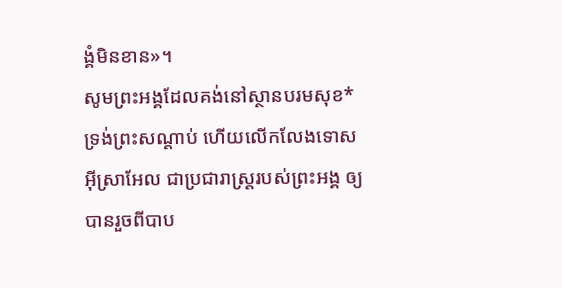ង្គំមិនខាន»។
សូមព្រះអង្គដែលគង់នៅស្ថានបរមសុខ* ទ្រង់ព្រះសណ្ដាប់ ហើយលើកលែងទោសអ៊ីស្រាអែល ជាប្រជារាស្ត្ររបស់ព្រះអង្គ ឲ្យបានរួចពីបាប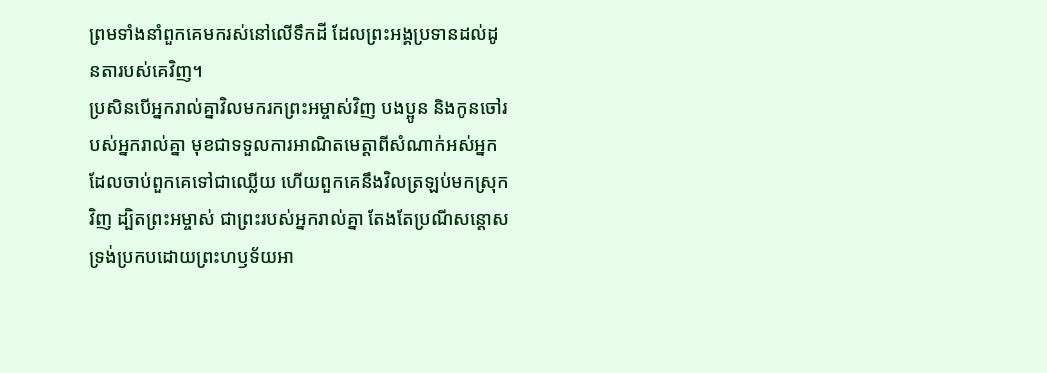ព្រមទាំងនាំពួកគេមករស់នៅលើទឹកដី ដែលព្រះអង្គប្រទានដល់ដូនតារបស់គេវិញ។
ប្រសិនបើអ្នករាល់គ្នាវិលមករកព្រះអម្ចាស់វិញ បងប្អូន និងកូនចៅរបស់អ្នករាល់គ្នា មុខជាទទួលការអាណិតមេត្តាពីសំណាក់អស់អ្នកដែលចាប់ពួកគេទៅជាឈ្លើយ ហើយពួកគេនឹងវិលត្រឡប់មកស្រុកវិញ ដ្បិតព្រះអម្ចាស់ ជាព្រះរបស់អ្នករាល់គ្នា តែងតែប្រណីសន្ដោស ទ្រង់ប្រកបដោយព្រះហឫទ័យអា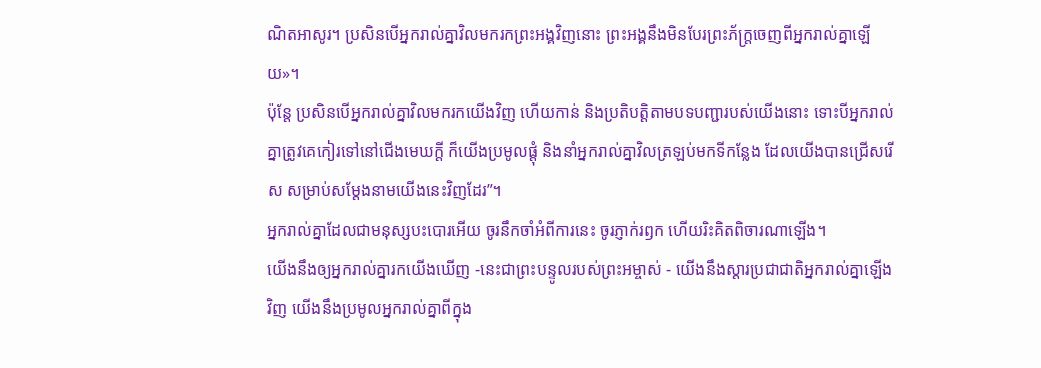ណិតអាសូរ។ ប្រសិនបើអ្នករាល់គ្នាវិលមករកព្រះអង្គវិញនោះ ព្រះអង្គនឹងមិនបែរព្រះភ័ក្ត្រចេញពីអ្នករាល់គ្នាឡើយ»។
ប៉ុន្តែ ប្រសិនបើអ្នករាល់គ្នាវិលមករកយើងវិញ ហើយកាន់ និងប្រតិបត្តិតាមបទបញ្ជារបស់យើងនោះ ទោះបីអ្នករាល់គ្នាត្រូវគេកៀរទៅនៅជើងមេឃក្ដី ក៏យើងប្រមូលផ្ដុំ និងនាំអ្នករាល់គ្នាវិលត្រឡប់មកទីកន្លែង ដែលយើងបានជ្រើសរើស សម្រាប់សម្តែងនាមយើងនេះវិញដែរ”។
អ្នករាល់គ្នាដែលជាមនុស្សបះបោរអើយ ចូរនឹកចាំអំពីការនេះ ចូរភ្ញាក់រឭក ហើយរិះគិតពិចារណាឡើង។
យើងនឹងឲ្យអ្នករាល់គ្នារកយើងឃើញ -នេះជាព្រះបន្ទូលរបស់ព្រះអម្ចាស់ - យើងនឹងស្ដារប្រជាជាតិអ្នករាល់គ្នាឡើងវិញ យើងនឹងប្រមូលអ្នករាល់គ្នាពីក្នុង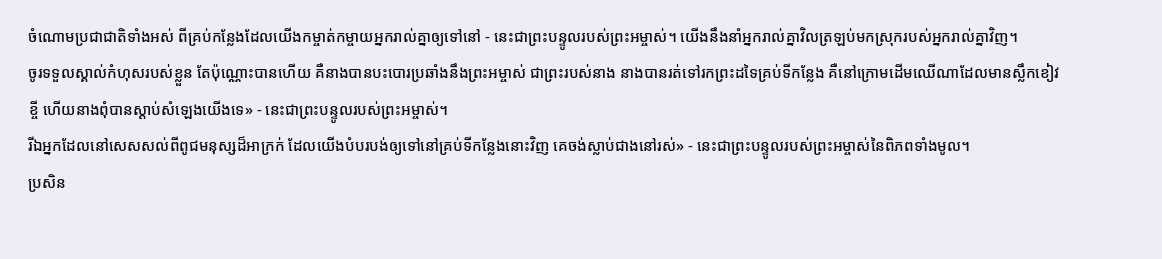ចំណោមប្រជាជាតិទាំងអស់ ពីគ្រប់កន្លែងដែលយើងកម្ចាត់កម្ចាយអ្នករាល់គ្នាឲ្យទៅនៅ - នេះជាព្រះបន្ទូលរបស់ព្រះអម្ចាស់។ យើងនឹងនាំអ្នករាល់គ្នាវិលត្រឡប់មកស្រុករបស់អ្នករាល់គ្នាវិញ។
ចូរទទួលស្គាល់កំហុសរបស់ខ្លួន តែប៉ុណ្ណោះបានហើយ គឺនាងបានបះបោរប្រឆាំងនឹងព្រះអម្ចាស់ ជាព្រះរបស់នាង នាងបានរត់ទៅរកព្រះដទៃគ្រប់ទីកន្លែង គឺនៅក្រោមដើមឈើណាដែលមានស្លឹកខៀវខ្ចី ហើយនាងពុំបានស្ដាប់សំឡេងយើងទេ» - នេះជាព្រះបន្ទូលរបស់ព្រះអម្ចាស់។
រីឯអ្នកដែលនៅសេសសល់ពីពូជមនុស្សដ៏អាក្រក់ ដែលយើងបំបរបង់ឲ្យទៅនៅគ្រប់ទីកន្លែងនោះវិញ គេចង់ស្លាប់ជាងនៅរស់» - នេះជាព្រះបន្ទូលរបស់ព្រះអម្ចាស់នៃពិភពទាំងមូល។
ប្រសិន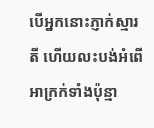បើអ្នកនោះភ្ញាក់ស្មារតី ហើយលះបង់អំពើអាក្រក់ទាំងប៉ុន្មា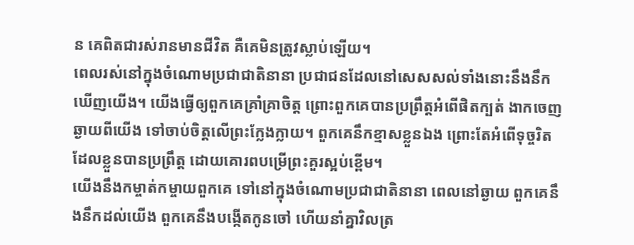ន គេពិតជារស់រានមានជីវិត គឺគេមិនត្រូវស្លាប់ឡើយ។
ពេលរស់នៅក្នុងចំណោមប្រជាជាតិនានា ប្រជាជនដែលនៅសេសសល់ទាំងនោះនឹងនឹកឃើញយើង។ យើងធ្វើឲ្យពួកគេគ្រាំគ្រាចិត្ត ព្រោះពួកគេបានប្រព្រឹត្តអំពើផិតក្បត់ ងាកចេញឆ្ងាយពីយើង ទៅចាប់ចិត្តលើព្រះក្លែងក្លាយ។ ពួកគេនឹកខ្មាសខ្លួនឯង ព្រោះតែអំពើទុច្ចរិតដែលខ្លួនបានប្រព្រឹត្ត ដោយគោរពបម្រើព្រះគួរស្អប់ខ្ពើម។
យើងនឹងកម្ចាត់កម្ចាយពួកគេ ទៅនៅក្នុងចំណោមប្រជាជាតិនានា ពេលនៅឆ្ងាយ ពួកគេនឹងនឹកដល់យើង ពួកគេនឹងបង្កើតកូនចៅ ហើយនាំគ្នាវិលត្រ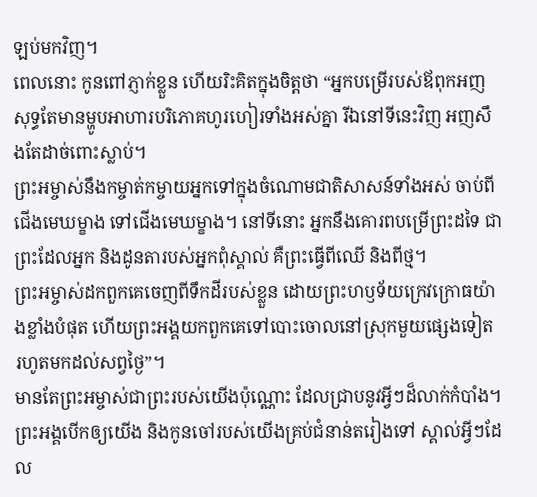ឡប់មកវិញ។
ពេលនោះ កូនពៅភ្ញាក់ខ្លួន ហើយរិះគិតក្នុងចិត្តថា “អ្នកបម្រើរបស់ឪពុកអញសុទ្ធតែមានម្ហូបអាហារបរិភោគហូរហៀរទាំងអស់គ្នា រីឯនៅទីនេះវិញ អញសឹងតែដាច់ពោះស្លាប់។
ព្រះអម្ចាស់នឹងកម្ចាត់កម្ចាយអ្នកទៅក្នុងចំណោមជាតិសាសន៍ទាំងអស់ ចាប់ពីជើងមេឃម្ខាង ទៅជើងមេឃម្ខាង។ នៅទីនោះ អ្នកនឹងគោរពបម្រើព្រះដទៃ ជាព្រះដែលអ្នក និងដូនតារបស់អ្នកពុំស្គាល់ គឺព្រះធ្វើពីឈើ និងពីថ្ម។
ព្រះអម្ចាស់ដកពួកគេចេញពីទឹកដីរបស់ខ្លួន ដោយព្រះហឫទ័យក្រេវក្រោធយ៉ាងខ្លាំងបំផុត ហើយព្រះអង្គយកពួកគេទៅបោះចោលនៅស្រុកមួយផ្សេងទៀត រហូតមកដល់សព្វថ្ងៃ”។
មានតែព្រះអម្ចាស់ជាព្រះរបស់យើងប៉ុណ្ណោះ ដែលជ្រាបនូវអ្វីៗដ៏លាក់កំបាំង។ ព្រះអង្គបើកឲ្យយើង និងកូនចៅរបស់យើងគ្រប់ជំនាន់តរៀងទៅ ស្គាល់អ្វីៗដែល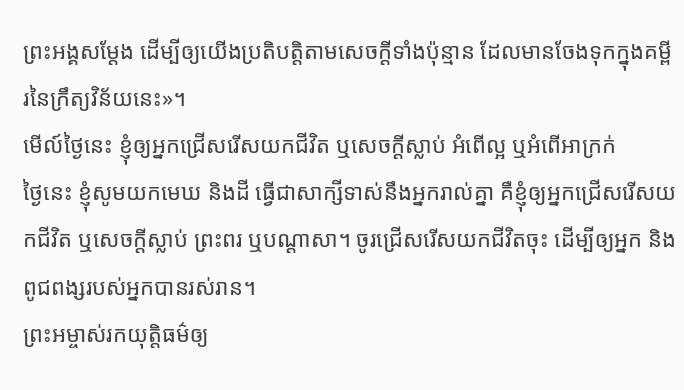ព្រះអង្គសម្តែង ដើម្បីឲ្យយើងប្រតិបត្តិតាមសេចក្ដីទាំងប៉ុន្មាន ដែលមានចែងទុកក្នុងគម្ពីរនៃក្រឹត្យវិន័យនេះ»។
មើល៍ថ្ងៃនេះ ខ្ញុំឲ្យអ្នកជ្រើសរើសយកជីវិត ឬសេចក្ដីស្លាប់ អំពើល្អ ឬអំពើអាក្រក់
ថ្ងៃនេះ ខ្ញុំសូមយកមេឃ និងដី ធ្វើជាសាក្សីទាស់នឹងអ្នករាល់គ្នា គឺខ្ញុំឲ្យអ្នកជ្រើសរើសយកជីវិត ឬសេចក្ដីស្លាប់ ព្រះពរ ឬបណ្ដាសា។ ចូរជ្រើសរើសយកជីវិតចុះ ដើម្បីឲ្យអ្នក និងពូជពង្សរបស់អ្នកបានរស់រាន។
ព្រះអម្ចាស់រកយុត្តិធម៌ឲ្យ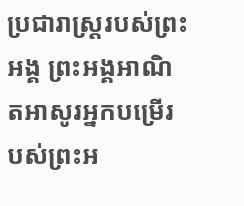ប្រជារាស្ត្ររបស់ព្រះអង្គ ព្រះអង្គអាណិតអាសូរអ្នកបម្រើរបស់ព្រះអ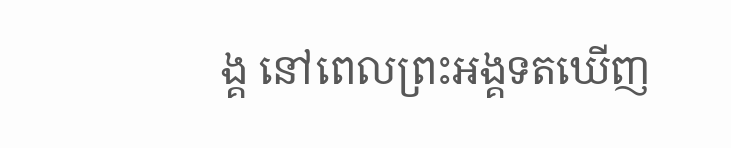ង្គ នៅពេលព្រះអង្គទតឃើញ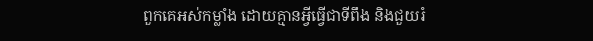ពួកគេអស់កម្លាំង ដោយគ្មានអ្វីធ្វើជាទីពឹង និងជួយរំ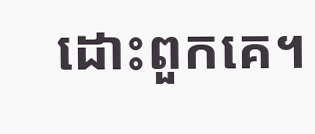ដោះពួកគេ។